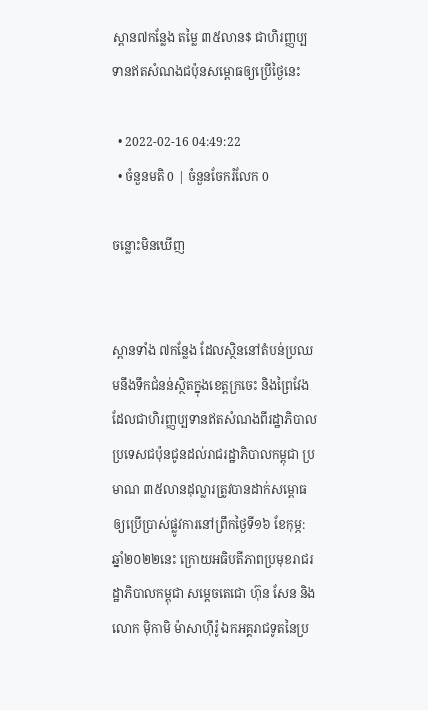ស្ពាន៧កន្លែង តម្លៃ ៣៥លាន$ ជាហិរញ្ញប្បទានឥតសំណងជប៉ុនសម្ពោធឲ្យប្រើថ្ងៃនេះ

  • 2022-02-16 04:49:22
  • ចំនួនមតិ 0 | ចំនួនចែករំលែក 0

ចន្លោះមិនឃើញ


ស្ពានទាំង ៧កន្លែង ដែលស្ថិននៅតំបន់ប្រឈមនឹងទឹកជំនន់ស្ថិតក្នុងខេត្តក្រចេះ និងព្រៃវែង ដែលជាហិរញ្ញប្បទានឥតសំណងពីរដ្ឋាភិបាលប្រទេសជប៉ុនជូនដល់រាជរដ្ឋាភិបាលកម្ពុជា ប្រមាណ ៣៥លានដុល្លារត្រូវបានដាក់សម្ពោធឲ្យប្រើប្រាស់ផ្លូវការនៅព្រឹកថ្ងៃទី១៦ ខែកុម្ភ: ឆ្នាំ២០២២នេះ ក្រោយអធិបតីភាពប្រមុខរាជរដ្ឋាភិបាលកម្ពុជា សម្ដេចតេជោ ហ៊ុន សែន និងលោក ម៉ិកាមិ ម៉ាសាហ៊ីរ៉ូ ឯកអគ្គរាជទូតនៃប្រ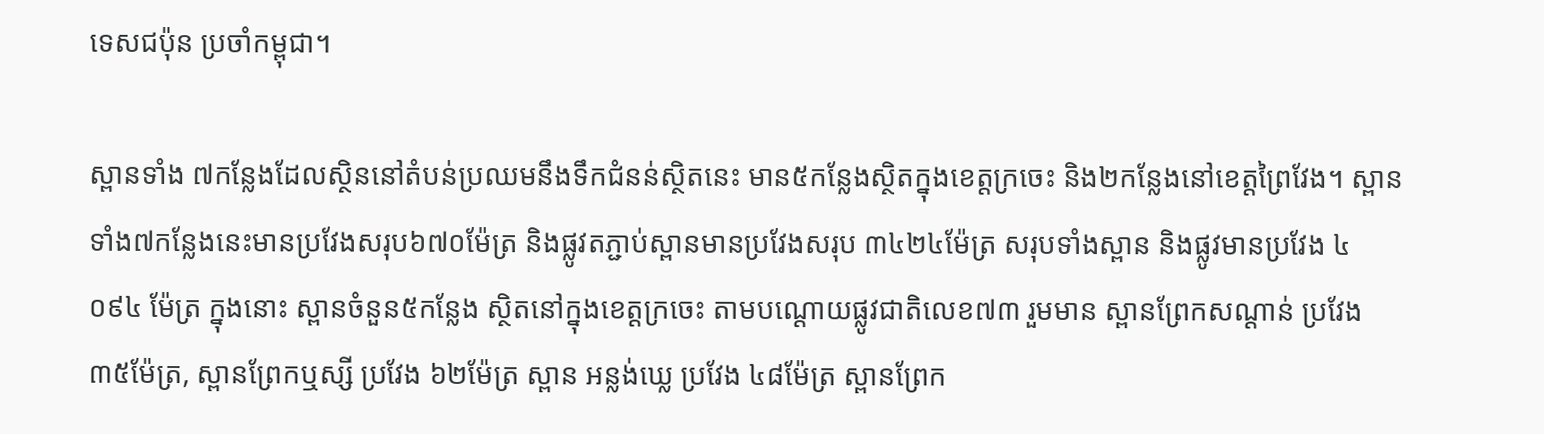ទេសជប៉ុន ប្រចាំកម្ពុជា។

ស្ពានទាំង ៧កន្លែងដែលស្ថិននៅតំបន់ប្រឈមនឹងទឹកជំនន់ស្ថិតនេះ មាន៥កន្លែងស្ថិតក្នុងខេត្តក្រចេះ និង២កន្លែងនៅខេត្តព្រៃវែង។ ស្ពានទាំង៧កន្លែងនេះមានប្រវែងសរុប៦៧០ម៉ែត្រ និងផ្លូវតភ្ជាប់ស្ពានមានប្រវែងសរុប ៣៤២៤ម៉ែត្រ សរុបទាំងស្ពាន និងផ្លូវមានប្រវែង ៤ ០៩៤ ម៉ែត្រ ក្នុងនោះ ស្ពានចំនួន៥កន្លែង ស្ថិតនៅក្នុងខេត្តក្រចេះ តាមបណ្ដោយផ្លូវជាតិលេខ៧៣ រួមមាន ស្ពានព្រែកសណ្តាន់ ប្រវែង ៣៥ម៉ែត្រ, ស្ពានព្រែកឬស្សី ប្រវែង ៦២ម៉ែត្រ ស្ពាន អន្លង់ឃ្លេ ប្រវែង ៤៨ម៉ែត្រ ស្ពានព្រែក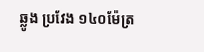ឆ្លូង ប្រវែង ១៤០ម៉ែត្រ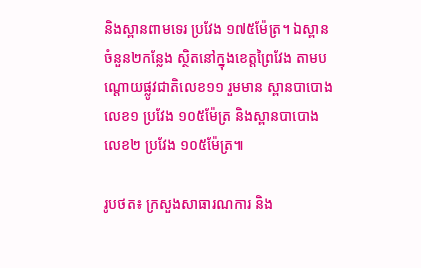និងស្ពានពាមទេរ ប្រវែង ១៧៥ម៉ែត្រ។ ឯស្ពានចំនួន២កន្លែង ស្ថិតនៅក្នុងខេត្តព្រៃវែង តាមបណ្ដោយផ្លូវជាតិលេខ១១ រួមមាន ស្ពានបាបោងលេខ១ ប្រវែង ១០៥ម៉ែត្រ និងស្ពានបាបោងលេខ២ ប្រវែង ១០៥ម៉ែត្រ៕

រូបថត៖ ក្រសួងសាធារណការ និង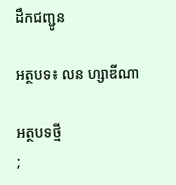ដឹកជញ្ជូន

អត្ថបទ៖ លន ហ្សាឌីណា

អត្ថបទថ្មី
;